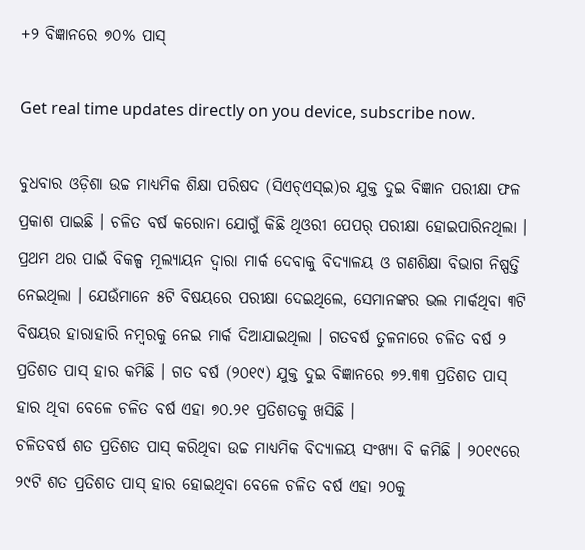+୨ ବିଜ୍ଞାନରେ ୭୦% ପାସ୍

Get real time updates directly on you device, subscribe now.

ବୁଧବାର ଓଡ଼ିଶା ଉଚ୍ଚ ମାଧ୍ୟମିକ ଶିକ୍ଷା ପରିଷଦ (ସିଏଚ୍ଏସ୍ଇ)ର ଯୁକ୍ତ ଦୁଇ ବିଜ୍ଞାନ ପରୀକ୍ଷା ଫଳ ପ୍ରକାଶ ପାଇଛି । ଚଳିତ ବର୍ଷ କରୋନା ଯୋଗୁଁ କିଛି ଥିଓରୀ ପେପର୍ ପରୀକ୍ଷା ହୋଇପାରିନଥିଲା । ପ୍ରଥମ ଥର ପାଇଁ ବିକଳ୍ପ ମୂଲ୍ୟାୟନ ଦ୍ୱାରା ମାର୍କ ଦେବାକୁ ବିଦ୍ୟାଳୟ ଓ ଗଣଶିକ୍ଷା ବିଭାଗ ନିଷ୍ପତ୍ତି ନେଇଥିଲା । ଯେଉଁମାନେ ୫ଟି ବିଷୟରେ ପରୀକ୍ଷା ଦେଇଥିଲେ, ସେମାନଙ୍କର ଭଲ ମାର୍କଥିବା ୩ଟି ବିଷୟର ହାରାହାରି ନମ୍ବରକୁ ନେଇ ମାର୍କ ଦିଆଯାଇଥିଲା । ଗତବର୍ଷ ତୁଳନାରେ ଚଳିତ ବର୍ଷ ୨ ପ୍ରତିଶତ ପାସ୍ ହାର କମିଛି । ଗତ ବର୍ଷ (୨୦୧୯) ଯୁକ୍ତ ଦୁଇ ବିଜ୍ଞାନରେ ୭୨.୩୩ ପ୍ରତିଶତ ପାସ୍ ହାର ଥିବା ବେଳେ ଚଳିତ ବର୍ଷ ଏହା ୭୦.୨୧ ପ୍ରତିଶତକୁ ଖସିଛି ।
ଚଳିତବର୍ଷ ଶତ ପ୍ରତିଶତ ପାସ୍ କରିଥିବା ଉଚ୍ଚ ମାଧ୍ୟମିକ ବିଦ୍ୟାଳୟ ସଂଖ୍ୟା ବି କମିଛି । ୨୦୧୯ରେ ୨୯ଟି ଶତ ପ୍ରତିଶତ ପାସ୍ ହାର ହୋଇଥିବା ବେଳେ ଚଳିତ ବର୍ଷ ଏହା ୨୦କୁ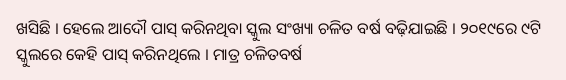ଖସିଛି । ହେଲେ ଆଦୌ ପାସ୍ କରିନଥିବା ସ୍କୁଲ ସଂଖ୍ୟା ଚଳିତ ବର୍ଷ ବଢ଼ିଯାଇଛି । ୨୦୧୯ରେ ୯ଟି ସ୍କୁଲରେ କେହି ପାସ୍ କରିନଥିଲେ । ମାତ୍ର ଚଳିତବର୍ଷ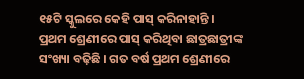୧୫ଟି ସ୍କୁଲରେ କେହି ପାସ୍ କରିନାହାନ୍ତି ।
ପ୍ରଥମ ଶ୍ରେଣୀରେ ପାସ୍ କରିଥିବା ଛାତ୍ରଛାତ୍ରୀଙ୍କ ସଂଖ୍ୟା ବଢ଼ିଛି । ଗତ ବର୍ଷ ପ୍ରଥମ ଶ୍ରେଣୀରେ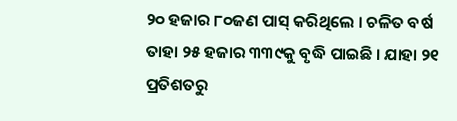୨୦ ହଜାର ୮୦ଜଣ ପାସ୍ କରିଥିଲେ । ଚଳିତ ବର୍ଷ ତାହା ୨୫ ହଜାର ୩୩୯କୁ ବୃଦ୍ଧି ପାଇଛି । ଯାହା ୨୧ ପ୍ରତିଶତରୁ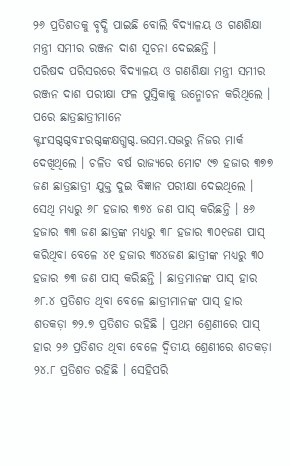୨୬ ପ୍ରତିଶତକୁ ବୃଦ୍ଧି ପାଇଛି ବୋଲି ବିଦ୍ୟାଳୟ ଓ ଗଣଶିକ୍ଷା ମନ୍ତ୍ରୀ ସମୀର ରଞ୍ଜନ ଦାଶ ସୂଚନା ଦେଇଛନ୍ତି ।
ପରିଷଦ ପରିସରରେ ବିଦ୍ୟାଳୟ ଓ ଗଣଶିକ୍ଷା ମନ୍ତ୍ରୀ ସମୀର ରଞ୍ଜନ ଦାଶ ପରୀକ୍ଷା ଫଳ ପୁସ୍ତିକାକୁ ଉନ୍ମୋଚନ କରିଥିଲେ । ପରେ ଛାତ୍ରଛାତ୍ରୀମାନେ କ୍ଟrସଗ୍ଦଗ୍ଦବrରଗ୍ଦଙ୍କକ୍ଷଗ୍ଧଗ୍ଦ.ଦ୍ଭସମ.ସଦ୍ଭରୁ ନିଜର ମାର୍କ ଦେଖିଥିଲେ । ଚଳିତ ବର୍ଷ ରାଜ୍ୟରେ ମୋଟ ୯୭ ହଜାର ୩୭୭ ଜଣ ଛାତ୍ରଛାତ୍ରୀ ଯୁକ୍ତ ଦୁଇ ବିଜ୍ଞାନ ପରୀକ୍ଷା ଦେଇଥିଲେ । ସେଥି ମଧ୍ୟରୁ ୬୮ ହଜାର ୩୭୪ ଜଣ ପାସ୍ କରିଛନ୍ତି । ୫୬ ହଜାର ୩୩ ଜଣ ଛାତ୍ରଙ୍କ ମଧ୍ୟରୁ ୩୮ ହଜାର ୩୦୧ଜଣ ପାସ୍ କରିଥିବା ବେଳେ ୪୧ ହଜାର ୩୪୪ଜଣ ଛାତ୍ରୀଙ୍କ ମଧ୍ୟରୁ ୩୦ ହଜାର ୭୩ ଜଣ ପାସ୍ କରିଛନ୍ତି । ଛାତ୍ରମାନଙ୍କ ପାସ୍ ହାର ୬୮.୪ ପ୍ରତିଶତ ଥିବା ବେଳେ ଛାତ୍ରୀମାନଙ୍କ ପାସ୍ ହାର ଶତକଡ଼ା ୭୨.୭ ପ୍ରତିଶତ ରହିଛି । ପ୍ରଥମ ଶ୍ରେଣୀରେ ପାସ୍ ହାର ୨୬ ପ୍ରତିଶତ ଥିବା ବେଳେ ଦ୍ୱିତୀୟ ଶ୍ରେଣୀରେ ଶତକଡ଼ା ୨୪.୮ ପ୍ରତିଶତ ରହିଛି । ସେହିପରି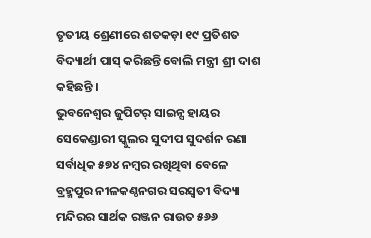ତୃତୀୟ ଶ୍ରେଣୀରେ ଶତକଡ଼ା ୧୯ ପ୍ରତିଶତ ବିଦ୍ୟାର୍ଥୀ ପାସ୍ କରିଛନ୍ତି ବୋଲି ମନ୍ତ୍ରୀ ଶ୍ରୀ ଦାଶ କହିଛନ୍ତି ।
ଭୁବନେଶ୍ୱର ଜୁପିଟର୍ ସାଇନ୍ସ ହାୟର ସେକେଣ୍ଡାରୀ ସ୍କୁଲର ସୁଦୀପ ସୁଦର୍ଶନ ରଣା ସର୍ବାଧିକ ୫୭୪ ନମ୍ବର ରଖିଥିବା ବେଳେ ବ୍ରହ୍ମପୁର ନୀଳକଣ୍ଠନଗର ସରସ୍ୱତୀ ବିଦ୍ୟା ମନ୍ଦିରର ସାର୍ଥକ ରଞ୍ଜନ ରାଉତ ୫୬୬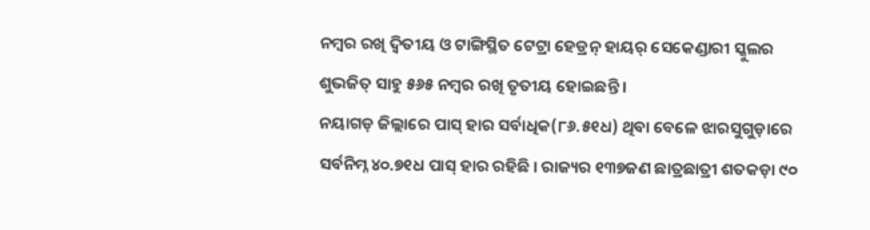ନମ୍ବର ରଖି ଦ୍ୱିତୀୟ ଓ ଟାଙ୍ଗିସ୍ଥିତ ଟେଟ୍ରା ହେଡ୍ରନ୍ ହାୟର୍ ସେକେଣ୍ଡାରୀ ସ୍କୁଲର ଶୁଭଜିତ୍ ସାହୁ ୫୬୫ ନମ୍ବର ରଖି ତୃତୀୟ ହୋଇଛନ୍ତି ।
ନୟାଗଡ଼ ଜିଲ୍ଲାରେ ପାସ୍ ହାର ସର୍ବାଧିକ(୮୬.୫୧ଧ) ଥିବା ବେଳେ ଝାରସୁଗୁଡ଼ାରେ ସର୍ବନିମ୍ନ ୪୦.୭୧ଧ ପାସ୍ ହାର ରହିଛି । ରାଜ୍ୟର ୧୩୭ଜଣ ଛାତ୍ରଛାତ୍ରୀ ଶତକଡ଼ା ୯୦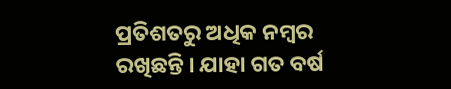ପ୍ରତିଶତରୁ ଅଧିକ ନମ୍ବର ରଖିଛନ୍ତି । ଯାହା ଗତ ବର୍ଷ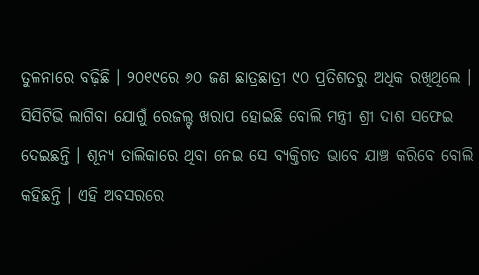ତୁଳନାରେ ବଢ଼ିଛି । ୨୦୧୯ରେ ୬୦ ଜଣ ଛାତ୍ରଛାତ୍ରୀ ୯୦ ପ୍ରତିଶତରୁ ଅଧିକ ରଖିଥିଲେ ।
ସିସିଟିଭି ଲାଗିବା ଯୋଗୁଁ ରେଜଲ୍ଟ୍ ଖରାପ ହୋଇଛି ବୋଲି ମନ୍ତ୍ରୀ ଶ୍ରୀ ଦାଶ ସଫେଇ ଦେଇଛନ୍ତି । ଶୂନ୍ୟ ତାଲିକାରେ ଥିବା ନେଇ ସେ ବ୍ୟକ୍ତିଗତ ଭାବେ ଯାଞ୍ଚ କରିବେ ବୋଲି କହିଛନ୍ତି । ଏହି ଅବସରରେ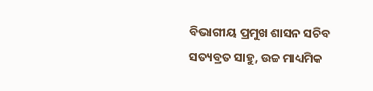ବିଭାଗୀୟ ପ୍ରମୁଖ ଶାସନ ସଚିବ ସତ୍ୟବ୍ରତ ସାହୁ, ଉଚ୍ଚ ମାଧ୍ୟମିକ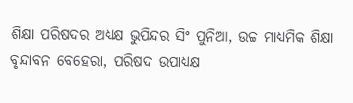ଶିକ୍ଷା ପରିଷଦର ଅଧ୍ୟକ୍ଷ ଭୁପିନ୍ଦର ସିଂ ପୁନିଆ, ଉଚ୍ଚ ମାଧ୍ୟମିକ ଶିକ୍ଷା ବୃନ୍ଦାବନ ବେହେରା, ପରିଷଦ ଉପାଧ୍ୟକ୍ଷ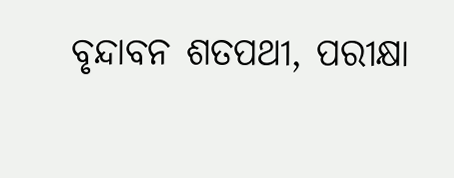ବୃନ୍ଦାବନ ଶତପଥୀ, ପରୀକ୍ଷା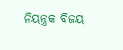ନିୟନ୍ତ୍ରକ ବିଜୟ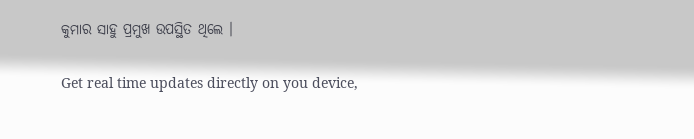କୁମାର ସାହୁ ପ୍ରମୁଖ ଉପସ୍ଥିତ ଥିଲେ ।

Get real time updates directly on you device,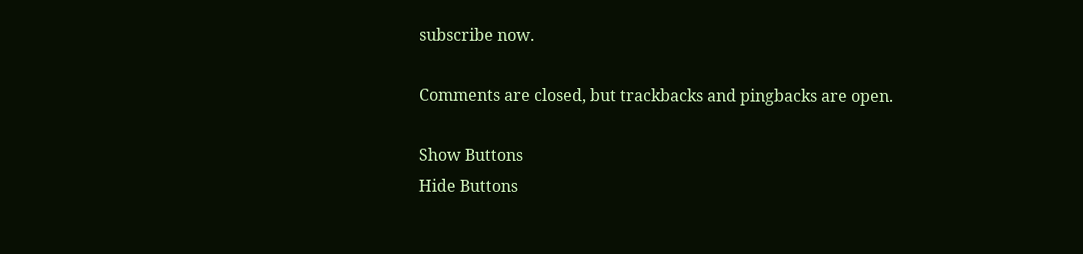subscribe now.

Comments are closed, but trackbacks and pingbacks are open.

Show Buttons
Hide Buttons